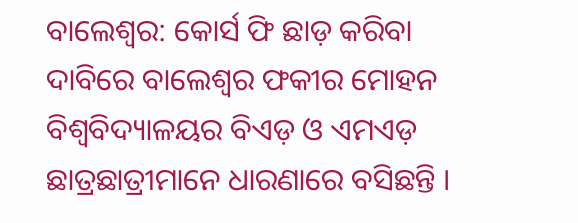ବାଲେଶ୍ୱର: କୋର୍ସ ଫି ଛାଡ଼ କରିବା ଦାବିରେ ବାଲେଶ୍ୱର ଫକୀର ମୋହନ ବିଶ୍ୱବିଦ୍ୟାଳୟର ବିଏଡ଼ ଓ ଏମଏଡ଼ ଛାତ୍ରଛାତ୍ରୀମାନେ ଧାରଣାରେ ବସିଛନ୍ତି ।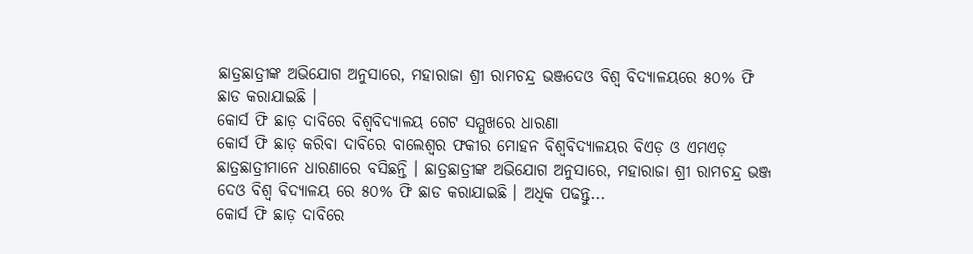ଛାତ୍ରଛାତ୍ରୀଙ୍କ ଅଭିଯୋଗ ଅନୁସାରେ, ମହାରାଜା ଶ୍ରୀ ରାମଚନ୍ଦ୍ର ଭଞ୍ଜଦେଓ ବିଶ୍ଵ ବିଦ୍ୟାଳୟରେ ୫୦% ଫି ଛାଡ କରାଯାଇଛି ।
କୋର୍ସ ଫି ଛାଡ଼ ଦାବିରେ ବିଶ୍ୱବିଦ୍ୟାଳୟ ଗେଟ ସମ୍ମୁଖରେ ଧାରଣା
କୋର୍ସ ଫି ଛାଡ଼ କରିବା ଦାବିରେ ବାଲେଶ୍ୱର ଫକୀର ମୋହନ ବିଶ୍ୱବିଦ୍ୟାଳୟର ବିଏଡ଼ ଓ ଏମଏଡ଼ ଛାତ୍ରଛାତ୍ରୀମାନେ ଧାରଣାରେ ବସିଛନ୍ତି । ଛାତ୍ରଛାତ୍ରୀଙ୍କ ଅଭିଯୋଗ ଅନୁସାରେ, ମହାରାଜା ଶ୍ରୀ ରାମଚନ୍ଦ୍ର ଭଞ୍ଜ ଦେଓ ବିଶ୍ଵ ବିଦ୍ୟାଳୟ ରେ ୫୦% ଫି ଛାଡ କରାଯାଇଛି । ଅଧିକ ପଢନ୍ତୁ...
କୋର୍ସ ଫି ଛାଡ଼ ଦାବିରେ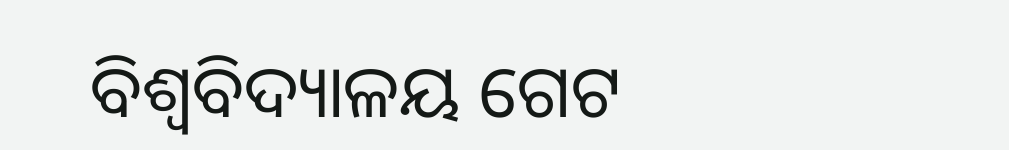ବିଶ୍ୱବିଦ୍ୟାଳୟ ଗେଟ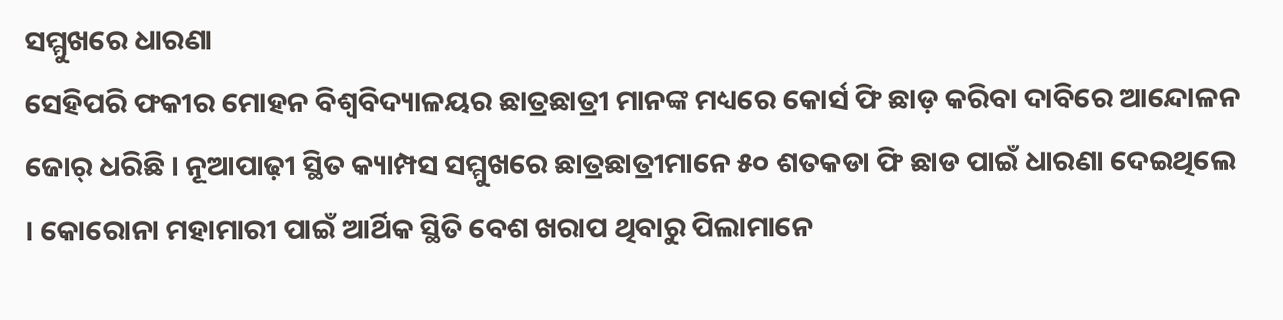ସମ୍ମୁଖରେ ଧାରଣା
ସେହିପରି ଫକୀର ମୋହନ ବିଶ୍ବବିଦ୍ୟାଳୟର ଛାତ୍ରଛାତ୍ରୀ ମାନଙ୍କ ମଧ୍ୟରେ କୋର୍ସ ଫି ଛାଡ଼ କରିବା ଦାବିରେ ଆନ୍ଦୋଳନ ଜୋର୍ ଧରିଛି । ନୂଆପାଢ଼ୀ ସ୍ଥିତ କ୍ୟାମ୍ପସ ସମ୍ମୁଖରେ ଛାତ୍ରଛାତ୍ରୀମାନେ ୫୦ ଶତକଡା ଫି ଛାଡ ପାଇଁ ଧାରଣା ଦେଇଥିଲେ । କୋରୋନା ମହାମାରୀ ପାଇଁ ଆର୍ଥିକ ସ୍ଥିତି ବେଶ ଖରାପ ଥିବାରୁ ପିଲାମାନେ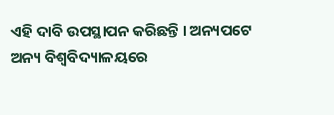ଏହି ଦାବି ଉପସ୍ଥାପନ କରିଛନ୍ତି । ଅନ୍ୟପଟେ ଅନ୍ୟ ବିଶ୍ୱବିଦ୍ୟାଳୟରେ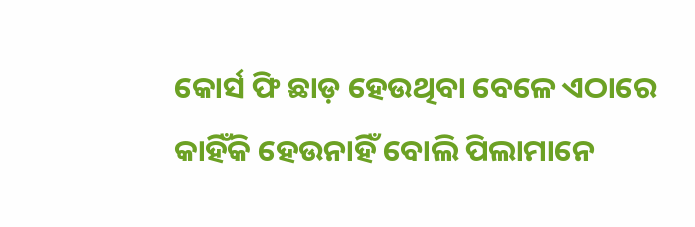କୋର୍ସ ଫି ଛାଡ଼ ହେଉଥିବା ବେଳେ ଏଠାରେ କାହିଁକି ହେଉନାହିଁ ବୋଲି ପିଲାମାନେ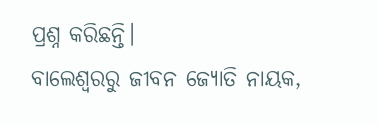ପ୍ରଶ୍ନ କରିଛନ୍ତି।
ବାଲେଶ୍ୱରରୁ ଜୀବନ ଜ୍ୟୋତି ନାୟକ,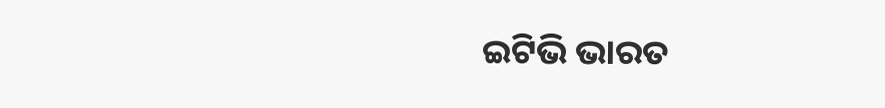ଇଟିଭି ଭାରତ